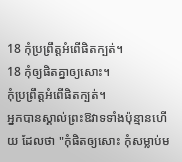18 កុំប្រព្រឹត្តអំពើផិតក្បត់។
18 កុំឲ្យផិតគ្នាឲ្យសោះ។
កុំប្រព្រឹត្តអំពើផិតក្បត់។
អ្នកបានស្គាល់ព្រះឱវាទទាំងប៉ុន្មានហើយ ដែលថា "កុំផិតឲ្យសោះ កុំសម្លាប់ម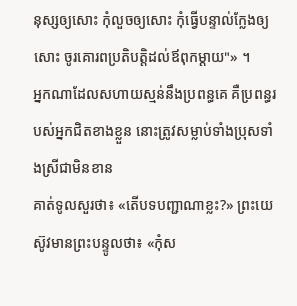នុស្សឲ្យសោះ កុំលួចឲ្យសោះ កុំធ្វើបន្ទាល់ក្លែងឲ្យសោះ ចូរគោរពប្រតិបត្តិដល់ឪពុកម្តាយ"» ។
អ្នកណាដែលសហាយស្មន់នឹងប្រពន្ធគេ គឺប្រពន្ធរបស់អ្នកជិតខាងខ្លួន នោះត្រូវសម្លាប់ទាំងប្រុសទាំងស្រីជាមិនខាន
គាត់ទូលសួរថា៖ «តើបទបញ្ជាណាខ្លះ?» ព្រះយេស៊ូវមានព្រះបន្ទូលថា៖ «កុំស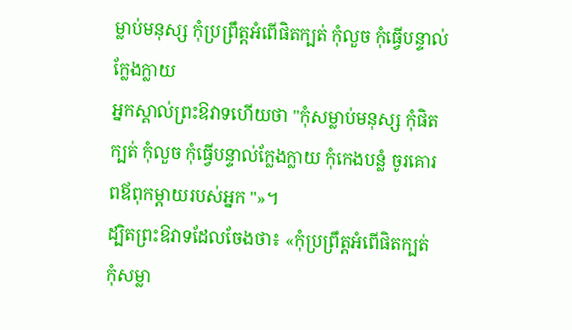ម្លាប់មនុស្ស កុំប្រព្រឹត្តអំពើផិតក្បត់ កុំលួច កុំធ្វើបន្ទាល់ក្លែងក្លាយ
អ្នកស្គាល់ព្រះឱវាទហើយថា "កុំសម្លាប់មនុស្ស កុំផិតក្បត់ កុំលួច កុំធ្វើបន្ទាល់ក្លែងក្លាយ កុំកេងបន្លំ ចូរគោរពឪពុកម្តាយរបស់អ្នក "»។
ដ្បិតព្រះឱវាទដែលចែងថា៖ «កុំប្រព្រឹត្តអំពើផិតក្បត់ កុំសម្លា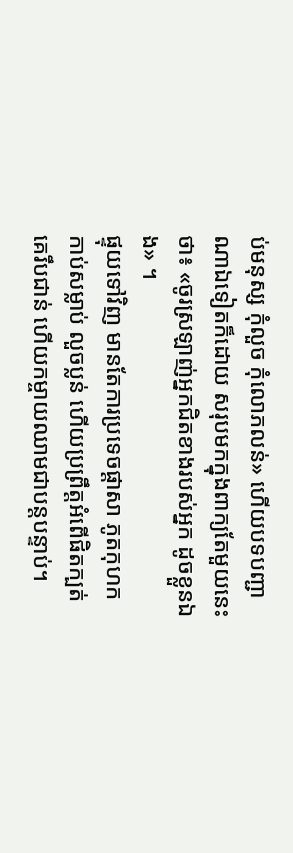ប់មនុស្ស កុំលួច កុំលោភលន់» ហើយបទបញ្ជាណាឯទៀតក៏ដោយ សរុបមកក្នុងពាក្យតែមួយនេះថា៖ «ចូរស្រឡាញ់អ្នកជិតខាងរបស់អ្នក ដូចខ្លួនឯង» ។
ផ្ទុយទៅវិញ មានតែការប្រទេចផ្ដាសា ភូតកុហក កាប់សម្លាប់ លួចប្លន់ ហើយប្រព្រឹត្តអំពើផិតក្បត់ គេរឹបជាន់ ហើយកម្ចាយឈាមជាបន្តបន្ទាប់។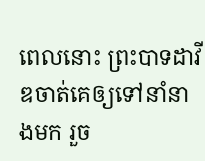ពេលនោះ ព្រះបាទដាវីឌចាត់គេឲ្យទៅនាំនាងមក រួច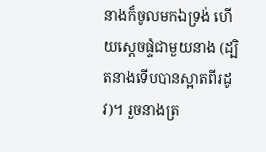នាងក៏ចូលមកឯទ្រង់ ហើយស្ដេចផ្ទំជាមួយនាង (ដ្បិតនាងទើបបានស្អាតពីរដូវ)។ រួចនាងត្រ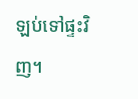ឡប់ទៅផ្ទះវិញ។